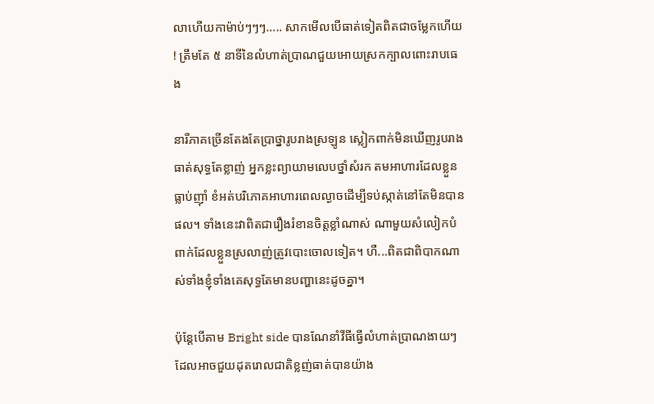លាហើយកាម៉ាប់ៗៗៗ….. សាកមើលបើធាត់ទៀតពិតជាចម្លែកហើយ ! ត្រឹមតែ ៥ នាទីនៃលំហាត់ប្រាណជួយអោយស្រកក្បាលពោះរាបធេង

នារីភាគច្រើនតែងតែប្រាថ្នារូបរាងស្រឡូន ស្លៀកពាក់មិនឃើញរូបរាងធាត់សុទ្ធតែខ្លាញ់ អ្នកខ្លះព្យាយាមលេបថ្នាំសំរក តមអាហារដែលខ្លួនធ្លាប់ញ៉ាំ ខំអត់បរិភោគអាហារពេលល្ងាចដើម្បីទប់ស្កាត់នៅតែមិនបានផល។ ទាំងនេះវាពិតជារឿងរំខានចិត្តខ្លាំណាស់ ណាមួយសំលៀកបំពាក់ដែលខ្លួនស្រលាញ់ត្រូវបោះចោលទៀត។ ហឺ...ពិតជាពិបាកណាស់ទាំងខ្ញុំទាំងគេសុទ្ធតែមានបញ្ហានេះដូចគ្នា។

ប៉ុន្តែបើតាម Bright side បានណែនាំវីធីធ្វើលំហាត់ប្រាណងាយៗដែលអាចជួយដុតរោលជាតិខ្លញ់ធាត់បានយ៉ាង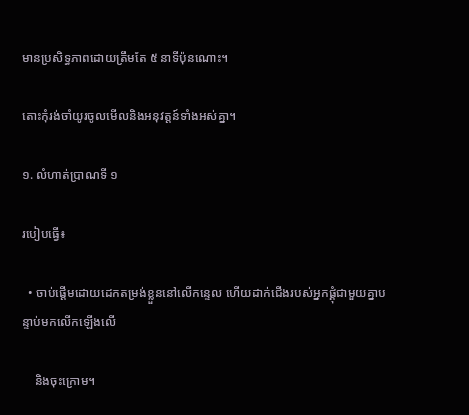មានប្រសិទ្ធភាពដោយត្រឹមតែ ៥ នាទីប៉ុនណោះ។

តោះកុំរង់ចាំយូរចូលមើលនិងអនុវត្តន៍ទាំងអស់គ្នា។

១. លំហាត់ប្រាណទី ១

របៀបធ្វើ៖

  • ចាប់ផ្តើមដោយដេកតម្រង់ខ្លួននៅលើកន្ទេល ហើយដាក់ជើងរបស់អ្នកផ្គុំជាមួយគ្នាបន្ទាប់មកលើកឡើងលើ

    និងចុះក្រោម។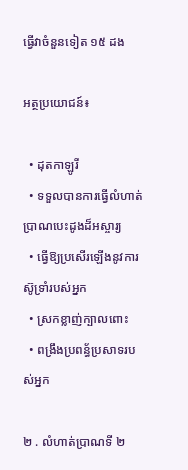ធ្វើវាចំនួនទៀត ១៥ ដង

អត្ថប្រយោជន៍៖

  • ដុតកាឡូរី
  • ទទួលបានការធ្វើលំហាត់ប្រាណបេះដូងដ៏អស្ចារ្យ
  • ធ្វើឱ្យប្រសើរឡើងនូវការស៊ូទ្រាំរបស់អ្នក
  • ស្រកខ្លាញ់ក្បាលពោះ
  • ពង្រឹងប្រពន័្ធប្រសាទរបស់អ្នក

២ . លំហាត់ប្រាណទី ២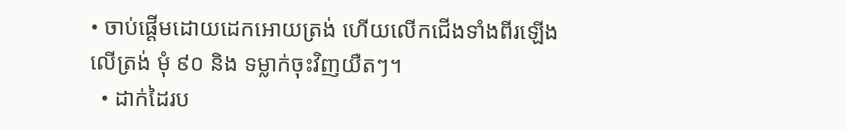• ចាប់ផ្តើមដោយដេកអោយត្រង់ ហើយលើកជើងទាំងពីរឡើងលើត្រង់ មុំ ៩០ និង ទម្លាក់ចុះវិញយឺតៗ។
  • ដាក់ដៃរប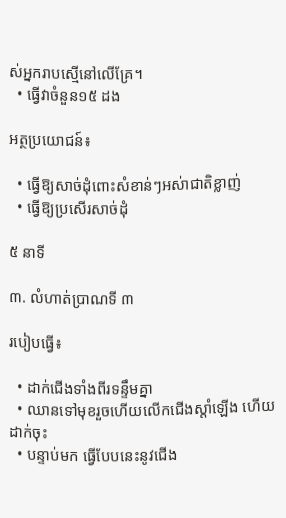ស់អ្នករាបស្មើនៅលើគ្រែ។
  • ធ្វើវាចំនួន១៥ ដង

អត្ថប្រយោជន៍៖

  • ធ្វើឱ្យសាច់ដុំពោះសំខាន់ៗអស់ាជាតិខ្លាញ់
  • ធ្វើឱ្យប្រសើរសាច់ដុំ

៥ នាទី

៣. លំហាត់ប្រាណទី ៣

របៀបធ្វើ៖

  • ដាក់ជើងទាំងពីរទន្ទឹមគ្នា
  • ឈានទៅមុខរួចហើយលើកជើងស្តាំឡើង ហើយដាក់ចុះ
  • បន្ទាប់មក ធ្វើបែបនេះនូវជើង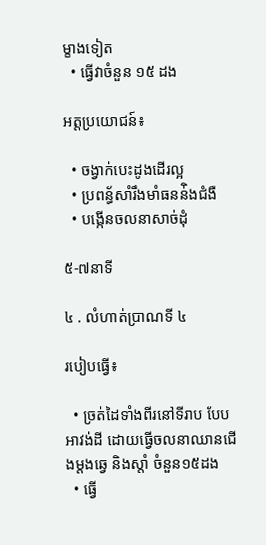ម្ខាងទៀត
  • ធ្វើវាចំនួន ១៥ ដង

អត្តប្រយោជន៍៖

  • ចង្វាក់បេះដូងដើរល្អ
  • ប្រពន្ធ័សាំរឹងមាំធនន់ិងជំងឺ
  • បង្កើនចលនាសាច់ដុំ

៥-៧នាទី

៤ . លំហាត់ប្រាណទី ៤

របៀបធ្វើ៖

  • ច្រត់ដៃទាំងពីរនៅទីរាប បែបអាវង់ដី ដោយធ្វើចលនាឈានជើងម្តងឆ្វេ និងស្តាំ ចំនួន១៥ដង
  • ធ្វើ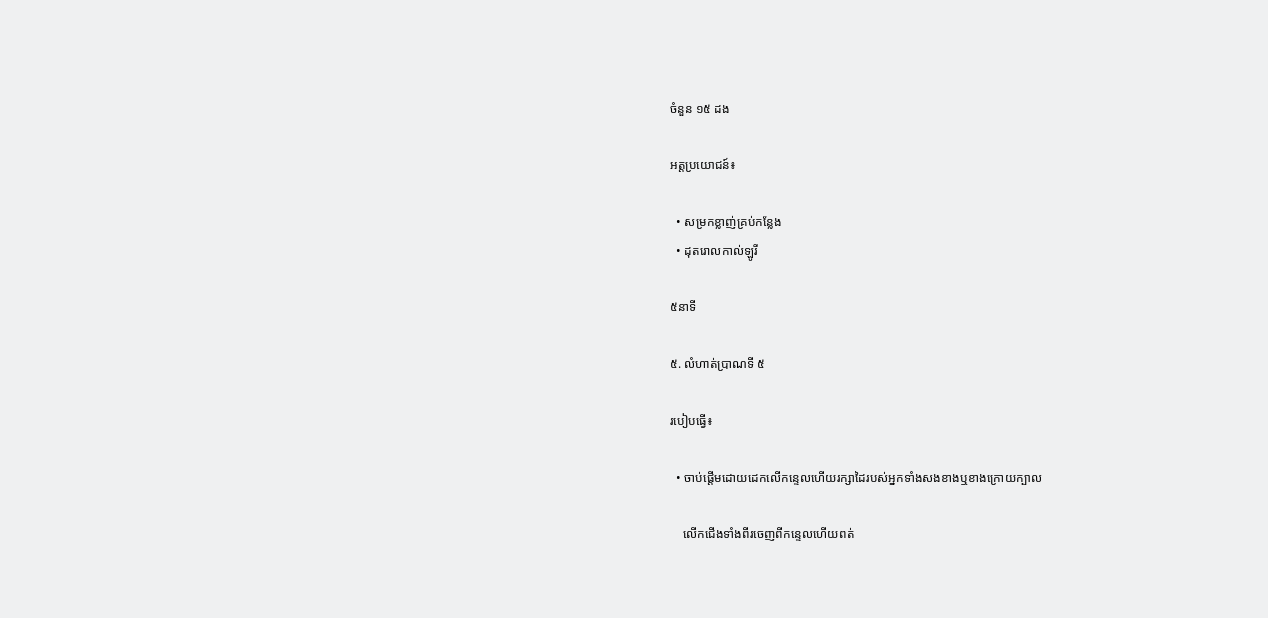ចំនួន ១៥ ដង

អត្តប្រយោជន៍៖

  • សម្រកខ្លាញ់គ្រប់កន្លែង
  • ដុតរោលកាល់ឡូរី

៥នាទី

៥. លំហាត់ប្រាណទី ៥

របៀបធ្វើ៖

  • ចាប់ផ្តើមដោយដេកលើកន្ទេលហើយរក្សាដៃរបស់អ្នកទាំងសងខាងឬខាងក្រោយក្បាល

    លើកជើងទាំងពីរចេញពីកន្ទេលហើយពត់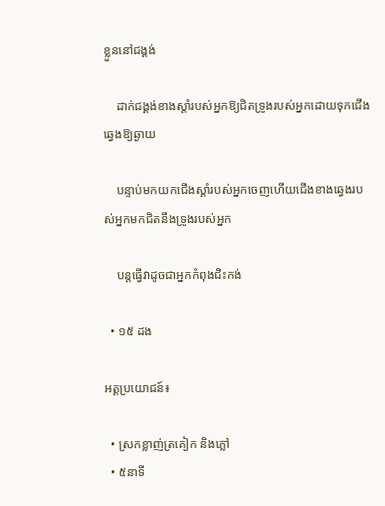ខ្លួននៅជង្គង់

    ដាក់ជង្គង់ខាងស្តាំរបស់អ្នកឱ្យជិតទ្រូងរបស់អ្នកដោយទុកជើងឆ្វេងឱ្យឆ្ងាយ

    បន្ទាប់មកយកជើងស្តាំរបស់អ្នកចេញហើយជើងខាងឆ្វេងរបស់អ្នកមកជិតនឹងទ្រូងរបស់អ្នក

    បន្តធ្វើវាដូចជាអ្នកកំពុងជិះកង់

  • ១៥ ដង

អត្តប្រយោជន៍៖

  • ស្រកខ្លាញ់ត្រគៀក និងភ្លៅ
  • ៥នាទី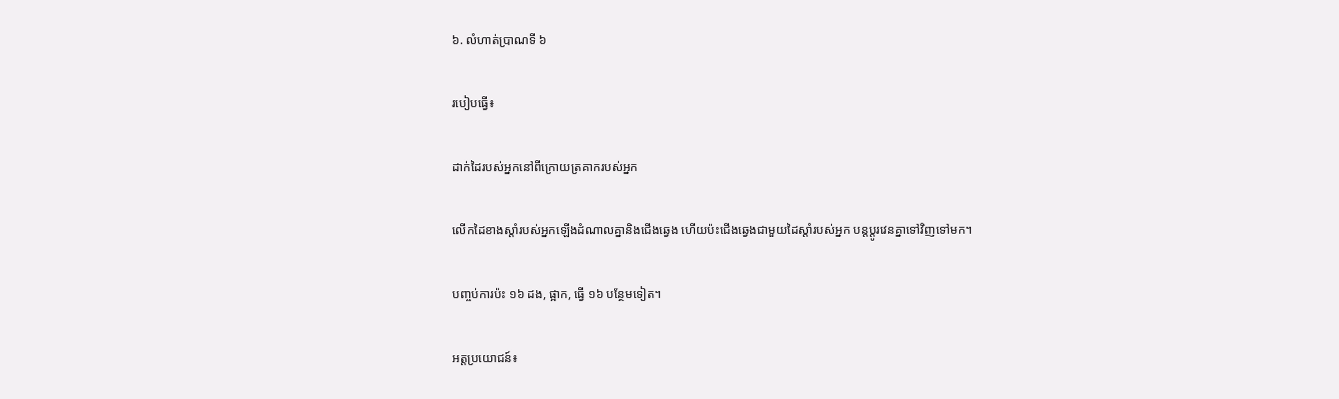៦. លំហាត់ប្រាណទី ៦

របៀបធ្វើ៖

ដាក់ដៃរបស់អ្នកនៅពីក្រោយត្រគាករបស់អ្នក

លើកដៃខាងស្តាំរបស់អ្នកឡើងដំណាលគ្នានិងជើងឆ្វេង ហើយប៉ះជើងឆ្វេងជាមួយដៃស្តាំរបស់អ្នក បន្តប្តូរវេនគ្នាទៅវិញទៅមក។

បញ្ចប់ការប៉ះ ១៦ ដង, ផ្អាក, ធ្វើ ១៦ បន្ថែមទៀត។

អត្តប្រយោជន៍៖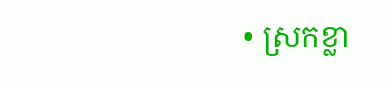• ស្រកខ្លា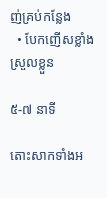ញ់គ្រប់កន្លែង
  • បែកញើសខ្លាំងស្រួលខ្លួន

៥-៧ នាទី

តោះសាកទាំងអ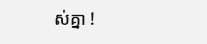ស់គ្នា !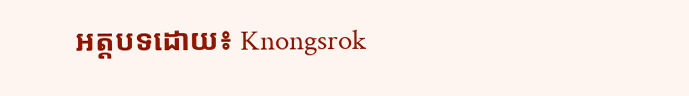អត្តបទដោយ៖ Knongsrok